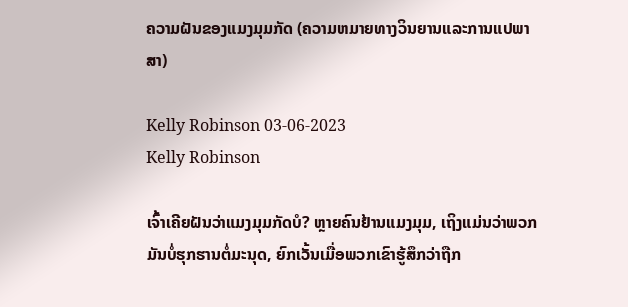ຄວາມຝັນຂອງແມງມຸມກັດ (ຄວາມຫມາຍທາງວິນຍານແລະການແປພາສາ)

Kelly Robinson 03-06-2023
Kelly Robinson

ເຈົ້າເຄີຍຝັນວ່າແມງມຸມກັດບໍ? ຫຼາຍຄົນຢ້ານແມງມຸມ, ເຖິງແມ່ນວ່າພວກມັນບໍ່ຮຸກຮານຕໍ່ມະນຸດ, ຍົກເວັ້ນເມື່ອພວກເຂົາຮູ້ສຶກວ່າຖືກ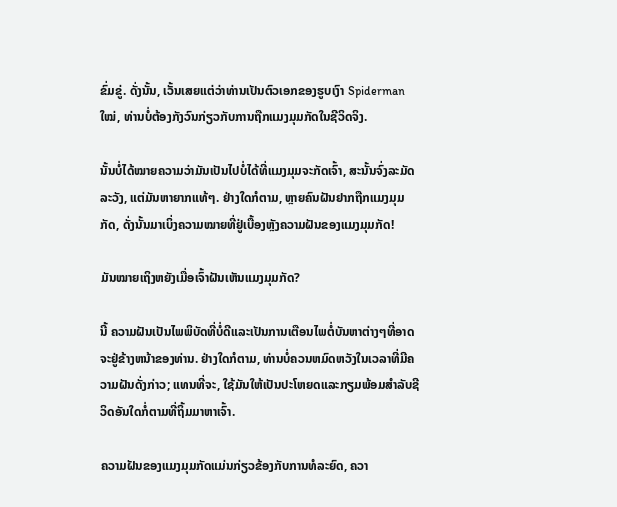ຂົ່ມຂູ່. ດັ່ງນັ້ນ, ເວັ້ນເສຍແຕ່ວ່າທ່ານເປັນຕົວເອກຂອງຮູບເງົາ Spiderman ໃໝ່, ທ່ານບໍ່ຕ້ອງກັງວົນກ່ຽວກັບການຖືກແມງມຸມກັດໃນຊີວິດຈິງ.

ນັ້ນບໍ່ໄດ້ໝາຍຄວາມວ່າມັນເປັນໄປບໍ່ໄດ້ທີ່ແມງມຸມຈະກັດເຈົ້າ, ສະນັ້ນຈົ່ງລະມັດລະວັງ, ແຕ່ມັນຫາຍາກແທ້ໆ. ຢ່າງໃດກໍຕາມ, ຫຼາຍຄົນຝັນຢາກຖືກແມງມຸມກັດ, ດັ່ງນັ້ນມາເບິ່ງຄວາມໝາຍທີ່ຢູ່ເບື້ອງຫຼັງຄວາມຝັນຂອງແມງມຸມກັດ!

ມັນໝາຍເຖິງຫຍັງເມື່ອເຈົ້າຝັນເຫັນແມງມຸມກັດ?

ນີ້ ຄວາມຝັນເປັນໄພພິບັດທີ່ບໍ່ດີແລະເປັນການເຕືອນໄພຕໍ່ບັນຫາຕ່າງໆທີ່ອາດຈະຢູ່ຂ້າງຫນ້າຂອງທ່ານ. ຢ່າງໃດກໍຕາມ, ທ່ານບໍ່ຄວນຫມົດຫວັງໃນເວລາທີ່ມີຄວາມຝັນດັ່ງກ່າວ; ແທນທີ່ຈະ, ໃຊ້ມັນໃຫ້ເປັນປະໂຫຍດແລະກຽມພ້ອມສໍາລັບຊີວິດອັນໃດກໍ່ຕາມທີ່ຖິ້ມມາຫາເຈົ້າ.

ຄວາມຝັນຂອງແມງມຸມກັດແມ່ນກ່ຽວຂ້ອງກັບການທໍລະຍົດ, ຄວາ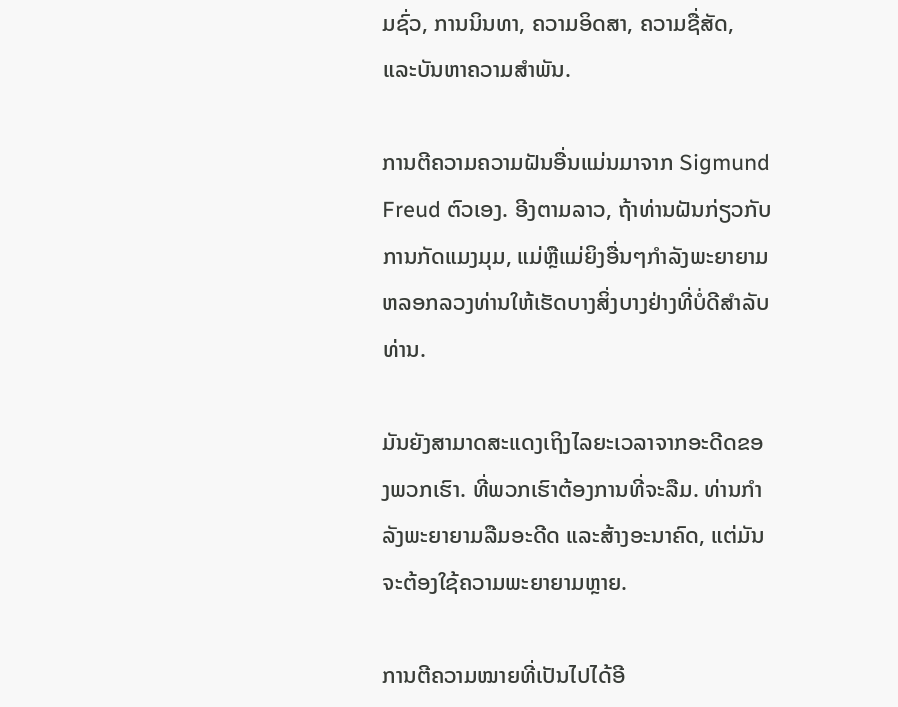ມຊົ່ວ, ການນິນທາ, ຄວາມອິດສາ, ຄວາມຊື່ສັດ, ແລະບັນຫາຄວາມສໍາພັນ.

ການຕີຄວາມຄວາມຝັນອື່ນແມ່ນມາຈາກ Sigmund Freud ຕົວເອງ. ອີງຕາມລາວ, ຖ້າທ່ານຝັນກ່ຽວກັບການກັດແມງມຸມ, ແມ່ຫຼືແມ່ຍິງອື່ນໆກໍາລັງພະຍາຍາມຫລອກລວງທ່ານໃຫ້ເຮັດບາງສິ່ງບາງຢ່າງທີ່ບໍ່ດີສໍາລັບທ່ານ.

ມັນຍັງສາມາດສະແດງເຖິງໄລຍະເວລາຈາກອະດີດຂອງພວກເຮົາ. ທີ່ພວກເຮົາຕ້ອງການທີ່ຈະລືມ. ທ່ານກຳລັງພະຍາຍາມລືມອະດີດ ແລະສ້າງອະນາຄົດ, ແຕ່ມັນຈະຕ້ອງໃຊ້ຄວາມພະຍາຍາມຫຼາຍ.

ການຕີຄວາມໝາຍທີ່ເປັນໄປໄດ້ອີ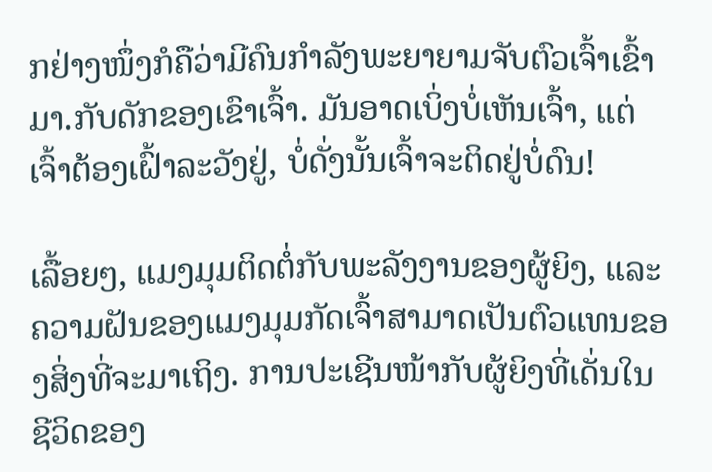ກຢ່າງໜຶ່ງກໍຄືວ່າມີຄົນກຳລັງພະຍາຍາມຈັບຕົວເຈົ້າເຂົ້າມາ.ກັບດັກຂອງເຂົາເຈົ້າ. ມັນອາດເບິ່ງບໍ່ເຫັນເຈົ້າ, ແຕ່ເຈົ້າຕ້ອງເຝົ້າລະວັງຢູ່, ບໍ່ດັ່ງນັ້ນເຈົ້າຈະຕິດຢູ່ບໍ່ດົນ!

ເລື້ອຍໆ, ແມງມຸມຕິດຕໍ່ກັບພະລັງງານຂອງຜູ້ຍິງ, ແລະຄວາມຝັນຂອງແມງມຸມກັດເຈົ້າສາມາດເປັນຕົວແທນຂອງສິ່ງທີ່ຈະມາເຖິງ. ການປະເຊີນໜ້າກັບຜູ້ຍິງທີ່ເດັ່ນໃນຊີວິດຂອງ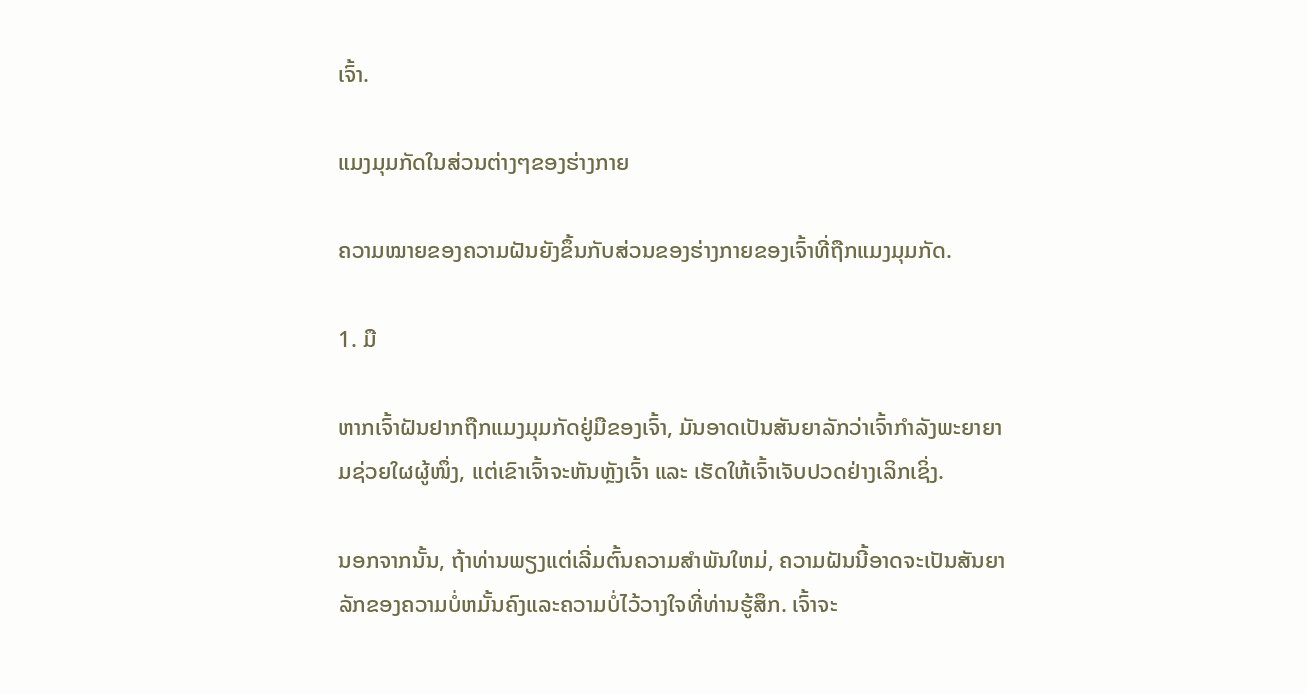ເຈົ້າ.

ແມງມຸມກັດໃນສ່ວນຕ່າງໆຂອງຮ່າງກາຍ

ຄວາມໝາຍຂອງຄວາມຝັນຍັງຂຶ້ນກັບສ່ວນຂອງຮ່າງກາຍຂອງເຈົ້າທີ່ຖືກແມງມຸມກັດ.

1. ມື

ຫາກເຈົ້າຝັນຢາກຖືກແມງມຸມກັດຢູ່ມືຂອງເຈົ້າ, ມັນອາດເປັນສັນຍາລັກວ່າເຈົ້າກຳລັງພະຍາຍາມຊ່ວຍໃຜຜູ້ໜຶ່ງ, ແຕ່ເຂົາເຈົ້າຈະຫັນຫຼັງເຈົ້າ ແລະ ເຮັດໃຫ້ເຈົ້າເຈັບປວດຢ່າງເລິກເຊິ່ງ.

ນອກຈາກນັ້ນ, ຖ້າທ່ານພຽງແຕ່ເລີ່ມຕົ້ນຄວາມສໍາພັນໃຫມ່, ຄວາມຝັນນີ້ອາດຈະເປັນສັນຍາລັກຂອງຄວາມບໍ່ຫມັ້ນຄົງແລະຄວາມບໍ່ໄວ້ວາງໃຈທີ່ທ່ານຮູ້ສຶກ. ເຈົ້າຈະ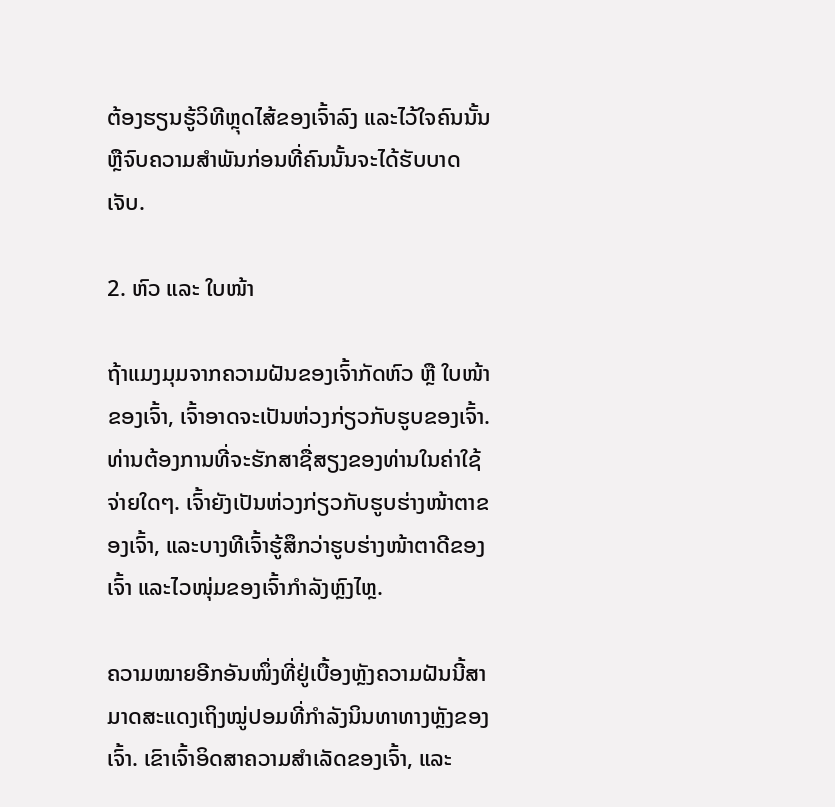ຕ້ອງຮຽນຮູ້ວິທີຫຼຸດໄສ້ຂອງເຈົ້າລົງ ແລະໄວ້ໃຈຄົນນັ້ນ ຫຼືຈົບຄວາມສຳພັນກ່ອນທີ່ຄົນນັ້ນຈະໄດ້ຮັບບາດເຈັບ.

2. ຫົວ ແລະ ໃບໜ້າ

ຖ້າແມງມຸມຈາກຄວາມຝັນຂອງເຈົ້າກັດຫົວ ຫຼື ໃບໜ້າຂອງເຈົ້າ, ເຈົ້າອາດຈະເປັນຫ່ວງກ່ຽວກັບຮູບຂອງເຈົ້າ. ທ່ານຕ້ອງການທີ່ຈະຮັກສາຊື່ສຽງຂອງທ່ານໃນຄ່າໃຊ້ຈ່າຍໃດໆ. ເຈົ້າຍັງເປັນຫ່ວງກ່ຽວກັບຮູບຮ່າງໜ້າຕາຂອງເຈົ້າ, ແລະບາງທີເຈົ້າຮູ້ສຶກວ່າຮູບຮ່າງໜ້າຕາດີຂອງເຈົ້າ ແລະໄວໜຸ່ມຂອງເຈົ້າກຳລັງຫຼົງໄຫຼ.

ຄວາມໝາຍອີກອັນໜຶ່ງທີ່ຢູ່ເບື້ອງຫຼັງຄວາມຝັນນີ້ສາມາດສະແດງເຖິງໝູ່ປອມທີ່ກຳລັງນິນທາທາງຫຼັງຂອງເຈົ້າ. ເຂົາເຈົ້າອິດສາຄວາມສຳເລັດຂອງເຈົ້າ, ແລະ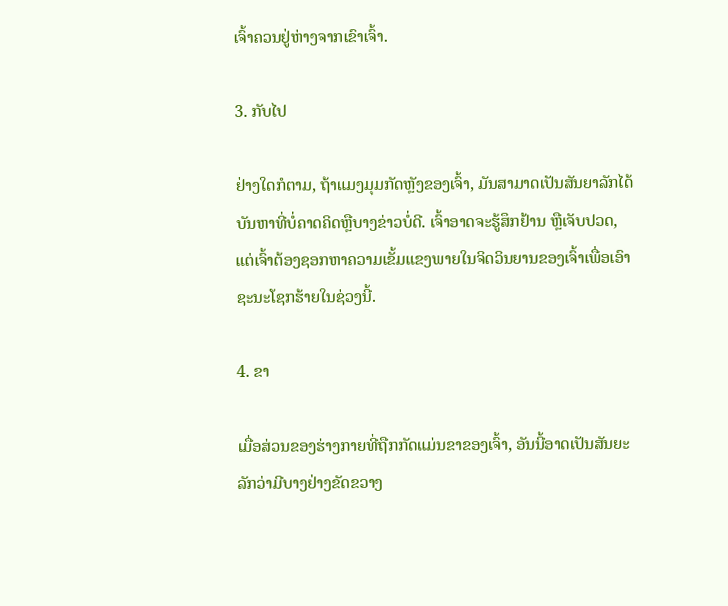ເຈົ້າຄວນຢູ່ຫ່າງຈາກເຂົາເຈົ້າ.

3. ກັບໄປ

ຢ່າງໃດກໍຕາມ, ຖ້າແມງມຸມກັດຫຼັງຂອງເຈົ້າ, ມັນສາມາດເປັນສັນຍາລັກໄດ້ບັນຫາທີ່ບໍ່ຄາດຄິດຫຼືບາງຂ່າວບໍ່ດີ. ເຈົ້າອາດຈະຮູ້ສຶກຢ້ານ ຫຼືເຈັບປວດ, ແຕ່ເຈົ້າຕ້ອງຊອກຫາຄວາມເຂັ້ມແຂງພາຍໃນຈິດວິນຍານຂອງເຈົ້າເພື່ອເອົາຊະນະໂຊກຮ້າຍໃນຊ່ວງນີ້.

4. ຂາ

ເມື່ອສ່ວນຂອງຮ່າງກາຍທີ່ຖືກກັດແມ່ນຂາຂອງເຈົ້າ, ອັນນີ້ອາດເປັນສັນຍະລັກວ່າມີບາງຢ່າງຂັດຂວາງ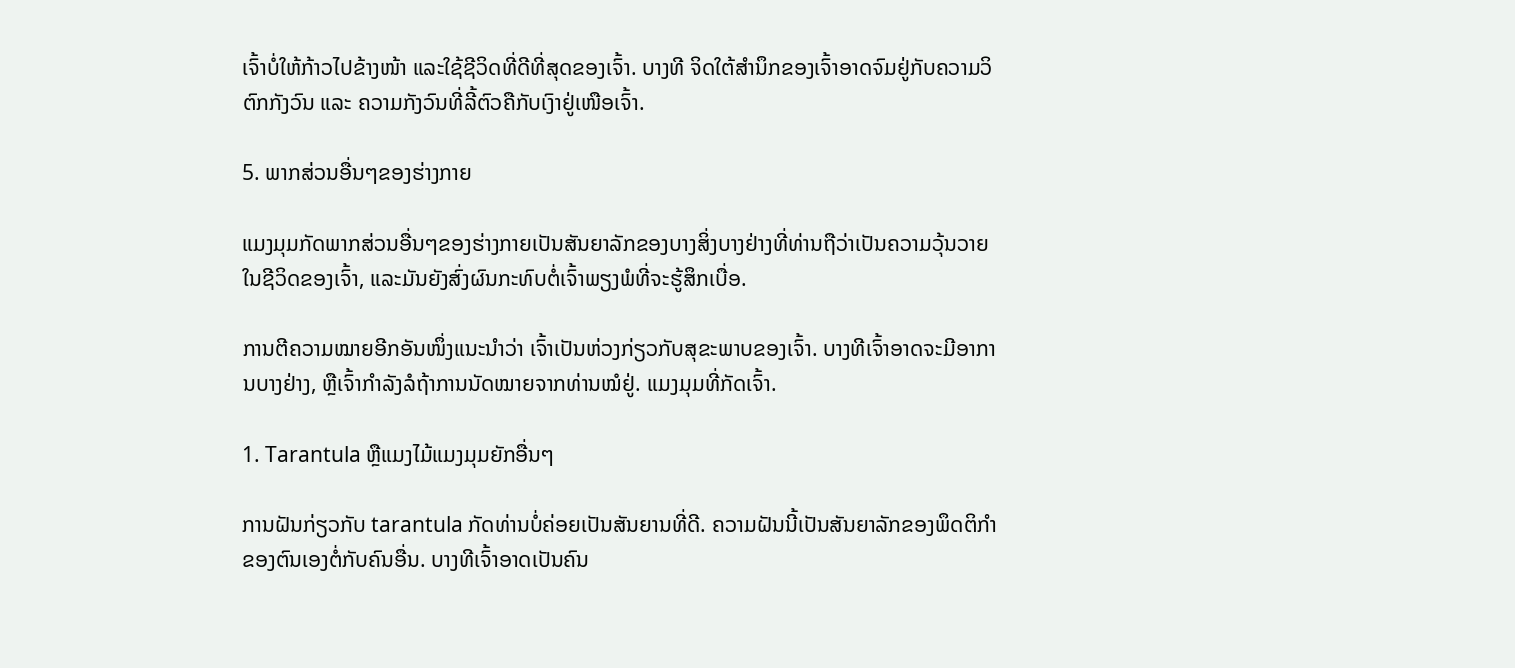ເຈົ້າບໍ່ໃຫ້ກ້າວໄປຂ້າງໜ້າ ແລະໃຊ້ຊີວິດທີ່ດີທີ່ສຸດຂອງເຈົ້າ. ບາງທີ ຈິດໃຕ້ສຳນຶກຂອງເຈົ້າອາດຈົມຢູ່ກັບຄວາມວິຕົກກັງວົນ ແລະ ຄວາມກັງວົນທີ່ລີ້ຕົວຄືກັບເງົາຢູ່ເໜືອເຈົ້າ.

5. ພາກສ່ວນອື່ນໆຂອງຮ່າງກາຍ

ແມງມຸມກັດພາກສ່ວນອື່ນໆຂອງຮ່າງກາຍເປັນສັນຍາລັກຂອງບາງສິ່ງບາງຢ່າງທີ່ທ່ານຖືວ່າເປັນຄວາມວຸ້ນວາຍໃນຊີວິດຂອງເຈົ້າ, ແລະມັນຍັງສົ່ງຜົນກະທົບຕໍ່ເຈົ້າພຽງພໍທີ່ຈະຮູ້ສຶກເບື່ອ.

ການຕີຄວາມໝາຍອີກອັນໜຶ່ງແນະນຳວ່າ ເຈົ້າເປັນຫ່ວງກ່ຽວກັບສຸຂະພາບຂອງເຈົ້າ. ບາງທີເຈົ້າອາດຈະມີອາການບາງຢ່າງ, ຫຼືເຈົ້າກຳລັງລໍຖ້າການນັດໝາຍຈາກທ່ານໝໍຢູ່. ແມງມຸມທີ່ກັດເຈົ້າ.

1. Tarantula ຫຼືແມງໄມ້ແມງມຸມຍັກອື່ນໆ

ການຝັນກ່ຽວກັບ tarantula ກັດທ່ານບໍ່ຄ່ອຍເປັນສັນຍານທີ່ດີ. ຄວາມຝັນນີ້ເປັນສັນຍາລັກຂອງພຶດຕິກໍາຂອງຕົນເອງຕໍ່ກັບຄົນອື່ນ. ບາງທີເຈົ້າອາດເປັນຄົນ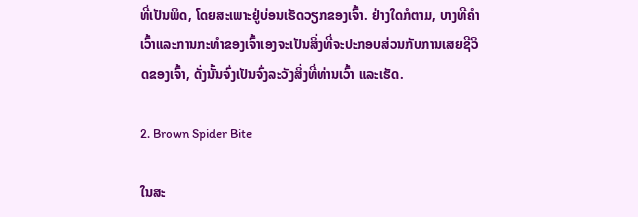ທີ່ເປັນພິດ, ໂດຍສະເພາະຢູ່ບ່ອນເຮັດວຽກຂອງເຈົ້າ. ຢ່າງໃດກໍຕາມ, ບາງທີຄໍາເວົ້າແລະການກະທໍາຂອງເຈົ້າເອງຈະເປັນສິ່ງທີ່ຈະປະກອບສ່ວນກັບການເສຍຊີວິດຂອງເຈົ້າ, ດັ່ງນັ້ນຈົ່ງເປັນຈົ່ງລະວັງສິ່ງທີ່ທ່ານເວົ້າ ແລະເຮັດ.

2. Brown Spider Bite

ໃນສະ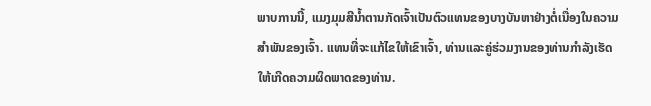ພາບການນີ້, ແມງມຸມສີນ້ຳຕານກັດເຈົ້າເປັນຕົວແທນຂອງບາງບັນຫາຢ່າງຕໍ່ເນື່ອງໃນຄວາມສໍາພັນຂອງເຈົ້າ. ແທນທີ່ຈະແກ້ໄຂໃຫ້ເຂົາເຈົ້າ, ທ່ານແລະຄູ່ຮ່ວມງານຂອງທ່ານກໍາລັງເຮັດໃຫ້ເກີດຄວາມຜິດພາດຂອງທ່ານ.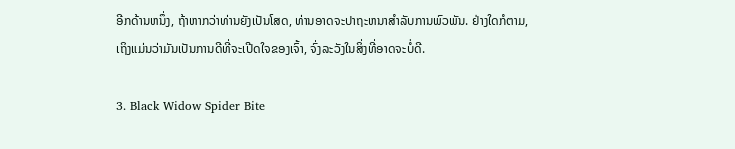ອີກດ້ານຫນຶ່ງ, ຖ້າຫາກວ່າທ່ານຍັງເປັນໂສດ, ທ່ານອາດຈະປາຖະຫນາສໍາລັບການພົວພັນ. ຢ່າງໃດກໍຕາມ, ເຖິງແມ່ນວ່າມັນເປັນການດີທີ່ຈະເປີດໃຈຂອງເຈົ້າ, ຈົ່ງລະວັງໃນສິ່ງທີ່ອາດຈະບໍ່ດີ.

3. Black Widow Spider Bite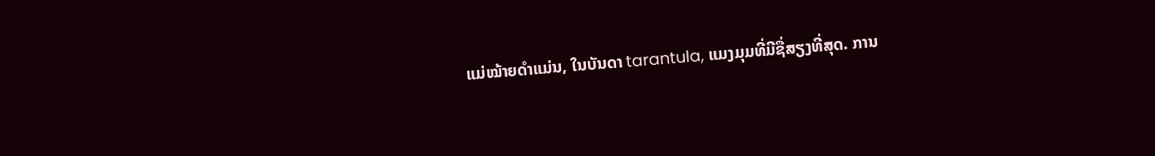ແມ່ໝ້າຍດຳແມ່ນ, ໃນບັນດາ tarantula, ແມງມຸມທີ່ມີຊື່ສຽງທີ່ສຸດ. ການ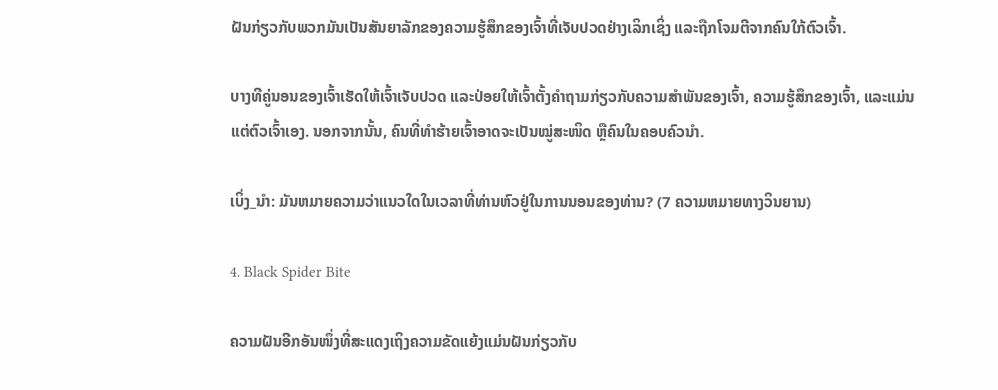ຝັນກ່ຽວກັບພວກມັນເປັນສັນຍາລັກຂອງຄວາມຮູ້ສຶກຂອງເຈົ້າທີ່ເຈັບປວດຢ່າງເລິກເຊິ່ງ ແລະຖືກໂຈມຕີຈາກຄົນໃກ້ຕົວເຈົ້າ.

ບາງທີຄູ່ນອນຂອງເຈົ້າເຮັດໃຫ້ເຈົ້າເຈັບປວດ ແລະປ່ອຍໃຫ້ເຈົ້າຕັ້ງຄຳຖາມກ່ຽວກັບຄວາມສຳພັນຂອງເຈົ້າ, ຄວາມຮູ້ສຶກຂອງເຈົ້າ, ແລະແມ່ນແຕ່ຕົວເຈົ້າເອງ. ນອກຈາກນັ້ນ, ຄົນທີ່ທຳຮ້າຍເຈົ້າອາດຈະເປັນໝູ່ສະໜິດ ຫຼືຄົນໃນຄອບຄົວນຳ.

ເບິ່ງ_ນຳ: ມັນຫມາຍຄວາມວ່າແນວໃດໃນເວລາທີ່ທ່ານຫົວຢູ່ໃນການນອນຂອງທ່ານ? (7 ຄວາມຫມາຍທາງວິນຍານ)

4. Black Spider Bite

ຄວາມຝັນອີກອັນໜຶ່ງທີ່ສະແດງເຖິງຄວາມຂັດແຍ້ງແມ່ນຝັນກ່ຽວກັບ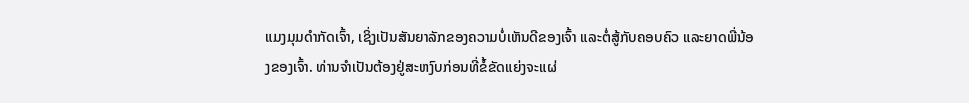ແມງມຸມດຳກັດເຈົ້າ, ເຊິ່ງເປັນສັນຍາລັກຂອງຄວາມບໍ່ເຫັນດີຂອງເຈົ້າ ແລະຕໍ່ສູ້ກັບຄອບຄົວ ແລະຍາດພີ່ນ້ອງຂອງເຈົ້າ. ທ່ານຈຳເປັນຕ້ອງຢູ່ສະຫງົບກ່ອນທີ່ຂໍ້ຂັດແຍ່ງຈະແຜ່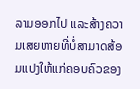ລາມອອກໄປ ແລະສ້າງຄວາມເສຍຫາຍທີ່ບໍ່ສາມາດສ້ອມແປງໃຫ້ແກ່ຄອບຄົວຂອງ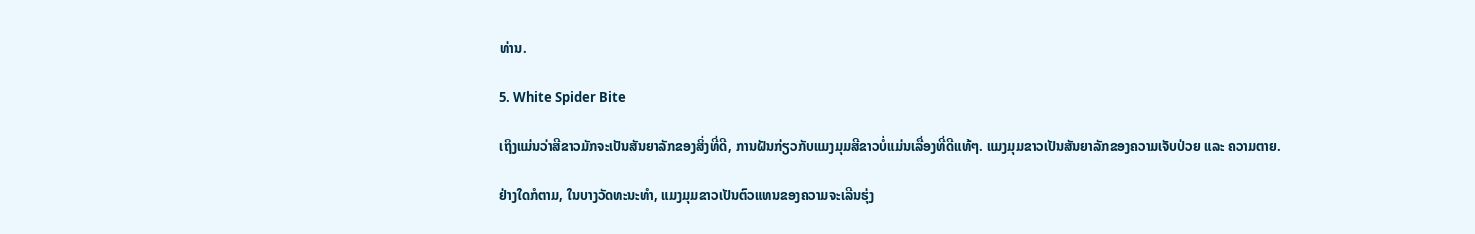ທ່ານ.

5. White Spider Bite

ເຖິງແມ່ນວ່າສີຂາວມັກຈະເປັນສັນຍາລັກຂອງສິ່ງທີ່ດີ, ການຝັນກ່ຽວກັບແມງມຸມສີຂາວບໍ່ແມ່ນເລື່ອງທີ່ດີແທ້ໆ. ແມງມຸມຂາວເປັນສັນຍາລັກຂອງຄວາມເຈັບປ່ວຍ ແລະ ຄວາມຕາຍ.

ຢ່າງໃດກໍຕາມ, ໃນບາງວັດທະນະທໍາ, ແມງມຸມຂາວເປັນຕົວແທນຂອງຄວາມຈະເລີນຮຸ່ງ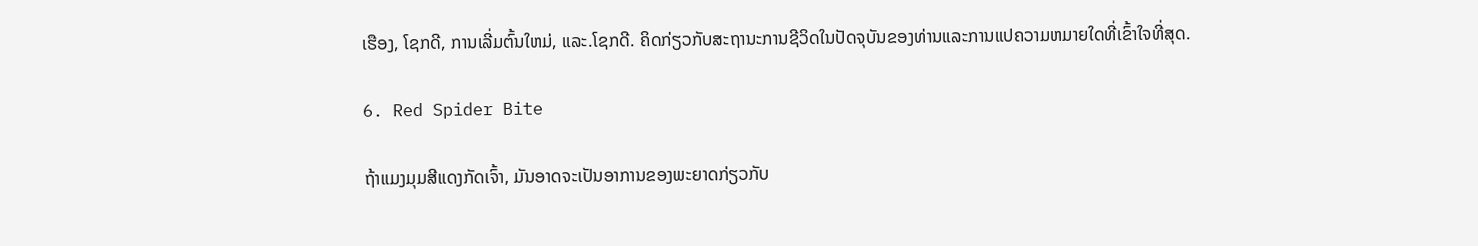ເຮືອງ, ໂຊກດີ, ການເລີ່ມຕົ້ນໃຫມ່, ແລະ.ໂຊກດີ. ຄິດກ່ຽວກັບສະຖານະການຊີວິດໃນປັດຈຸບັນຂອງທ່ານແລະການແປຄວາມຫມາຍໃດທີ່ເຂົ້າໃຈທີ່ສຸດ.

6. Red Spider Bite

ຖ້າແມງມຸມສີແດງກັດເຈົ້າ, ມັນອາດຈະເປັນອາການຂອງພະຍາດກ່ຽວກັບ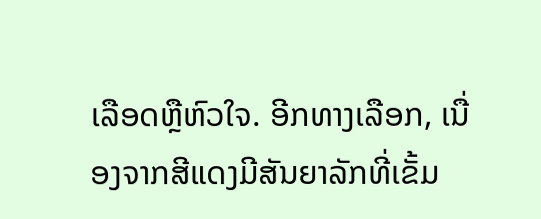ເລືອດຫຼືຫົວໃຈ. ອີກທາງເລືອກ, ເນື່ອງຈາກສີແດງມີສັນຍາລັກທີ່ເຂັ້ມ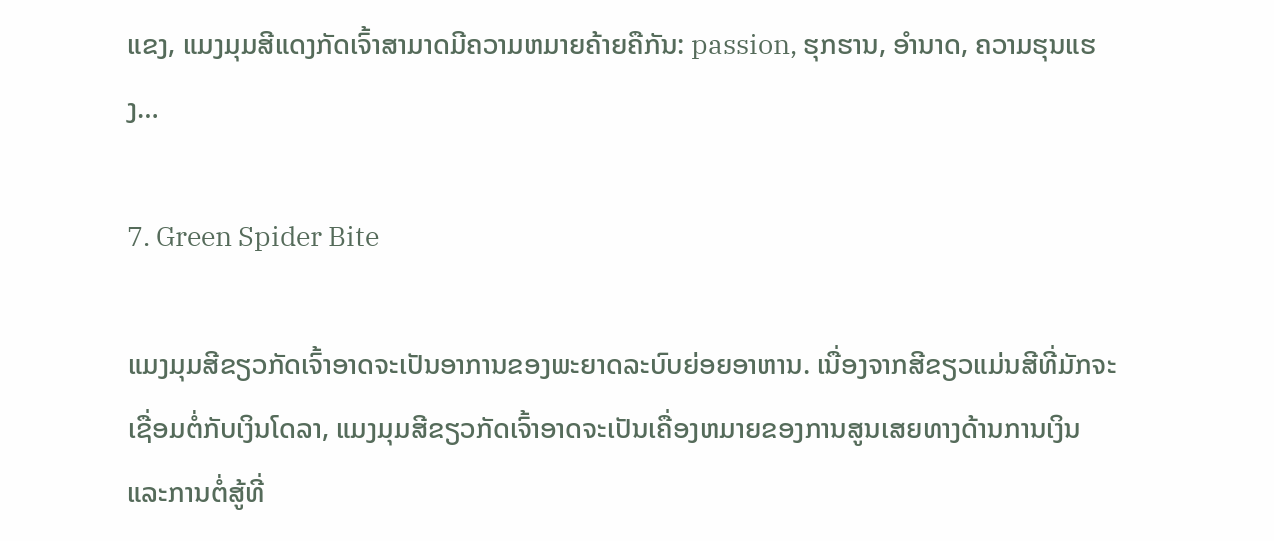ແຂງ, ແມງມຸມສີແດງກັດເຈົ້າສາມາດມີຄວາມຫມາຍຄ້າຍຄືກັນ: passion, ຮຸກຮານ, ອໍານາດ, ຄວາມຮຸນແຮງ…

7. Green Spider Bite

ແມງມຸມສີຂຽວກັດເຈົ້າອາດຈະເປັນອາການຂອງພະຍາດລະບົບຍ່ອຍອາຫານ. ເນື່ອງຈາກສີຂຽວແມ່ນສີທີ່ມັກຈະເຊື່ອມຕໍ່ກັບເງິນໂດລາ, ແມງມຸມສີຂຽວກັດເຈົ້າອາດຈະເປັນເຄື່ອງຫມາຍຂອງການສູນເສຍທາງດ້ານການເງິນແລະການຕໍ່ສູ້ທີ່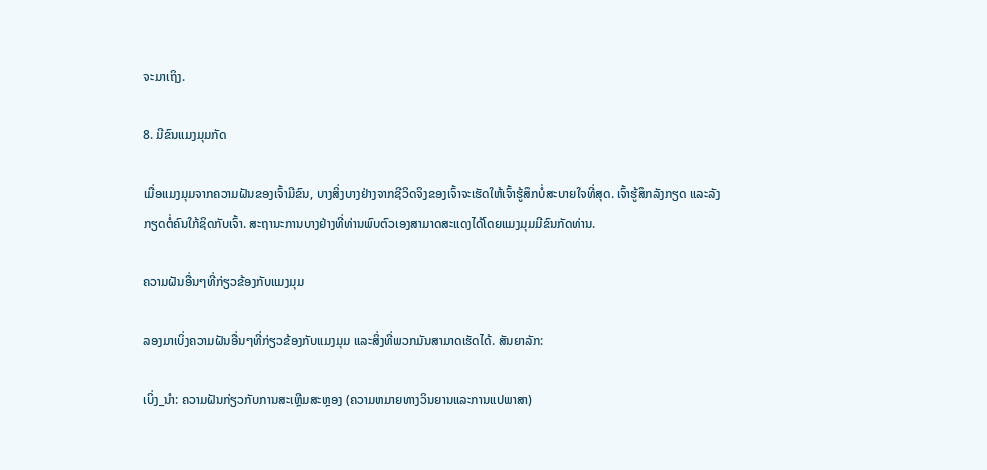ຈະມາເຖິງ.

8. ມີຂົນແມງມຸມກັດ

ເມື່ອແມງມຸມຈາກຄວາມຝັນຂອງເຈົ້າມີຂົນ, ບາງສິ່ງບາງຢ່າງຈາກຊີວິດຈິງຂອງເຈົ້າຈະເຮັດໃຫ້ເຈົ້າຮູ້ສຶກບໍ່ສະບາຍໃຈທີ່ສຸດ. ເຈົ້າຮູ້ສຶກລັງກຽດ ແລະລັງກຽດຕໍ່ຄົນໃກ້ຊິດກັບເຈົ້າ. ສະຖານະການບາງຢ່າງທີ່ທ່ານພົບຕົວເອງສາມາດສະແດງໄດ້ໂດຍແມງມຸມມີຂົນກັດທ່ານ.

ຄວາມຝັນອື່ນໆທີ່ກ່ຽວຂ້ອງກັບແມງມຸມ

ລອງມາເບິ່ງຄວາມຝັນອື່ນໆທີ່ກ່ຽວຂ້ອງກັບແມງມຸມ ແລະສິ່ງທີ່ພວກມັນສາມາດເຮັດໄດ້. ສັນຍາລັກ:

ເບິ່ງ_ນຳ: ຄວາມຝັນກ່ຽວກັບການສະເຫຼີມສະຫຼອງ (ຄວາມຫມາຍທາງວິນຍານແລະການແປພາສາ)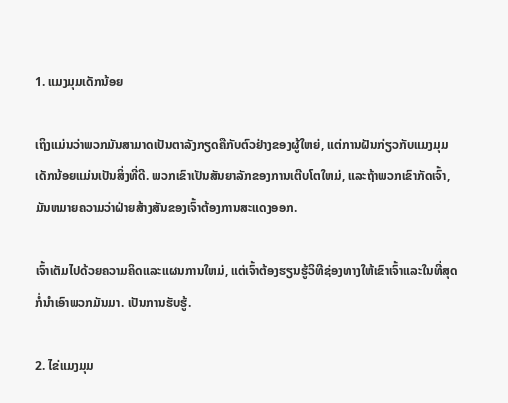1. ແມງມຸມເດັກນ້ອຍ

ເຖິງແມ່ນວ່າພວກມັນສາມາດເປັນຕາລັງກຽດຄືກັບຕົວຢ່າງຂອງຜູ້ໃຫຍ່, ແຕ່ການຝັນກ່ຽວກັບແມງມຸມເດັກນ້ອຍແມ່ນເປັນສິ່ງທີ່ດີ. ພວກເຂົາເປັນສັນຍາລັກຂອງການເຕີບໂຕໃຫມ່, ແລະຖ້າພວກເຂົາກັດເຈົ້າ, ມັນຫມາຍຄວາມວ່າຝ່າຍສ້າງສັນຂອງເຈົ້າຕ້ອງການສະແດງອອກ.

ເຈົ້າເຕັມໄປດ້ວຍຄວາມຄິດແລະແຜນການໃຫມ່, ແຕ່ເຈົ້າຕ້ອງຮຽນຮູ້ວິທີຊ່ອງທາງໃຫ້ເຂົາເຈົ້າແລະໃນທີ່ສຸດກໍ່ນໍາເອົາພວກມັນມາ. ເປັນການຮັບຮູ້.

2. ໄຂ່ແມງມຸມ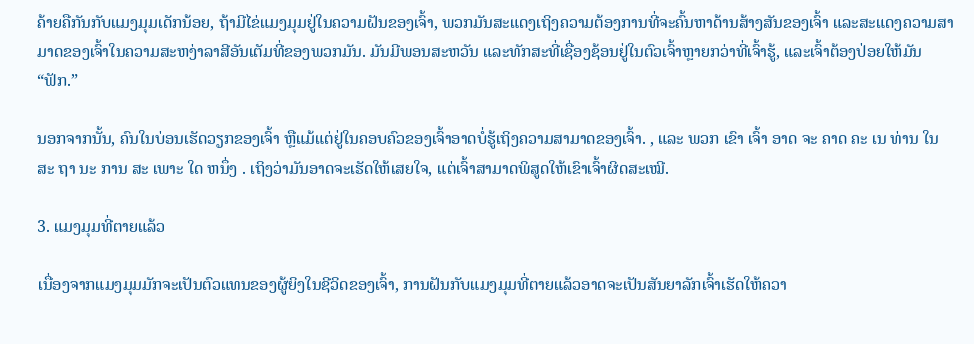ຄ້າຍຄືກັນກັບແມງມຸມເດັກນ້ອຍ, ຖ້າມີໄຂ່ແມງມຸມຢູ່ໃນຄວາມຝັນຂອງເຈົ້າ, ພວກມັນສະແດງເຖິງຄວາມຕ້ອງການທີ່ຈະຄົ້ນຫາດ້ານສ້າງສັນຂອງເຈົ້າ ແລະສະແດງຄວາມສາມາດຂອງເຈົ້າໃນຄວາມສະຫງ່າລາສີອັນເຕັມທີ່ຂອງພວກມັນ. ມັນມີພອນສະຫວັນ ແລະທັກສະທີ່ເຊື່ອງຊ້ອນຢູ່ໃນຕົວເຈົ້າຫຼາຍກວ່າທີ່ເຈົ້າຮູ້, ແລະເຈົ້າຕ້ອງປ່ອຍໃຫ້ມັນ “ຟັກ.”

ນອກຈາກນັ້ນ, ຄົນໃນບ່ອນເຮັດວຽກຂອງເຈົ້າ ຫຼືແມ້ແຕ່ຢູ່ໃນຄອບຄົວຂອງເຈົ້າອາດບໍ່ຮູ້ເຖິງຄວາມສາມາດຂອງເຈົ້າ. , ແລະ ພວກ ເຂົາ ເຈົ້າ ອາດ ຈະ ຄາດ ຄະ ເນ ທ່ານ ໃນ ສະ ຖາ ນະ ການ ສະ ເພາະ ໃດ ຫນຶ່ງ . ເຖິງວ່າມັນອາດຈະເຮັດໃຫ້ເສຍໃຈ, ແຕ່ເຈົ້າສາມາດພິສູດໃຫ້ເຂົາເຈົ້າຜິດສະເໝີ.

3. ແມງມຸມທີ່ຕາຍແລ້ວ

ເນື່ອງຈາກແມງມຸມມັກຈະເປັນຕົວແທນຂອງຜູ້ຍິງໃນຊີວິດຂອງເຈົ້າ, ການຝັນກັບແມງມຸມທີ່ຕາຍແລ້ວອາດຈະເປັນສັນຍາລັກເຈົ້າເຮັດໃຫ້ຄວາ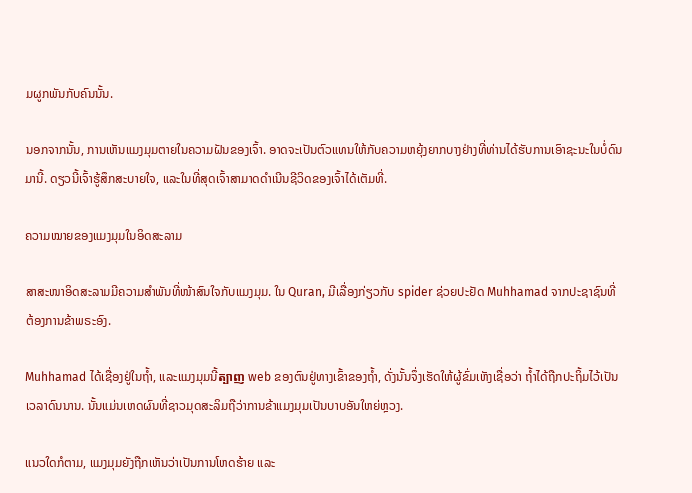ມຜູກພັນກັບຄົນນັ້ນ.

ນອກຈາກນັ້ນ, ການເຫັນແມງມຸມຕາຍໃນຄວາມຝັນຂອງເຈົ້າ. ອາດຈະເປັນຕົວແທນໃຫ້ກັບຄວາມຫຍຸ້ງຍາກບາງຢ່າງທີ່ທ່ານໄດ້ຮັບການເອົາຊະນະໃນບໍ່ດົນມານີ້. ດຽວນີ້ເຈົ້າຮູ້ສຶກສະບາຍໃຈ, ແລະໃນທີ່ສຸດເຈົ້າສາມາດດຳເນີນຊີວິດຂອງເຈົ້າໄດ້ເຕັມທີ່.

ຄວາມໝາຍຂອງແມງມຸມໃນອິດສະລາມ

ສາສະໜາອິດສະລາມມີຄວາມສໍາພັນທີ່ໜ້າສົນໃຈກັບແມງມຸມ. ໃນ Quran, ມີເລື່ອງກ່ຽວກັບ spider ຊ່ວຍປະຢັດ Muhhamad ຈາກປະຊາຊົນທີ່ຕ້ອງການຂ້າພຣະອົງ.

Muhhamad ໄດ້ເຊື່ອງຢູ່ໃນຖ້ຳ, ແລະແມງມຸມນີ້ត្បាញ web ຂອງຕົນຢູ່ທາງເຂົ້າຂອງຖ້ຳ, ດັ່ງນັ້ນຈຶ່ງເຮັດໃຫ້ຜູ້ຂົ່ມເຫັງເຊື່ອວ່າ ຖ້ຳໄດ້ຖືກປະຖິ້ມໄວ້ເປັນເວລາດົນນານ. ນັ້ນແມ່ນເຫດຜົນທີ່ຊາວມຸດສະລິມຖືວ່າການຂ້າແມງມຸມເປັນບາບອັນໃຫຍ່ຫຼວງ.

ແນວໃດກໍຕາມ, ແມງມຸມຍັງຖືກເຫັນວ່າເປັນການໂຫດຮ້າຍ ແລະ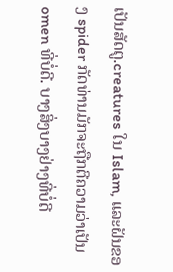ເປັນສັດຕູ.creatures ໃນ Islam, ແລະຝັນຂອງ spider ກັດທ່ານມັກຈະຖືກຕີຄວາມວ່າເປັນ omen ທີ່ບໍ່ດີ. ບາງສິ່ງບາງຢ່າງທີ່ບໍ່ດີ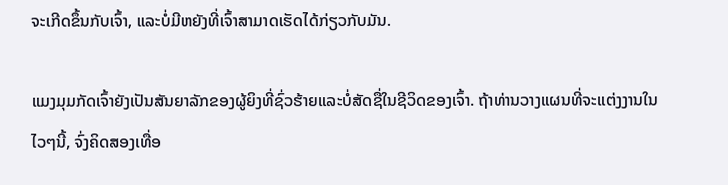ຈະເກີດຂຶ້ນກັບເຈົ້າ, ແລະບໍ່ມີຫຍັງທີ່ເຈົ້າສາມາດເຮັດໄດ້ກ່ຽວກັບມັນ.

ແມງມຸມກັດເຈົ້າຍັງເປັນສັນຍາລັກຂອງຜູ້ຍິງທີ່ຊົ່ວຮ້າຍແລະບໍ່ສັດຊື່ໃນຊີວິດຂອງເຈົ້າ. ຖ້າທ່ານວາງແຜນທີ່ຈະແຕ່ງງານໃນໄວໆນີ້, ຈົ່ງຄິດສອງເທື່ອ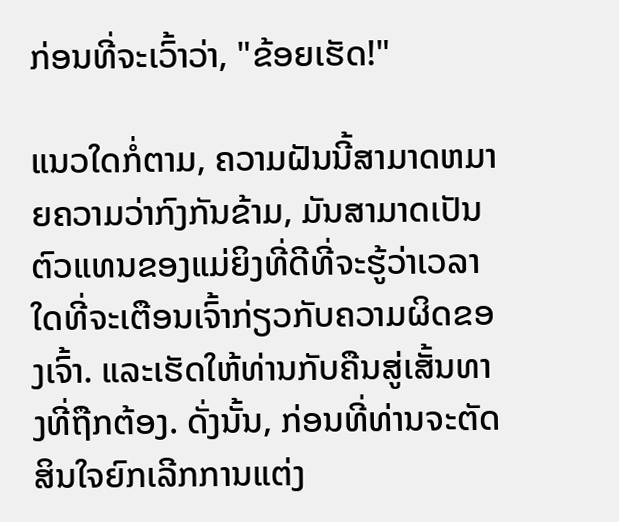ກ່ອນທີ່ຈະເວົ້າວ່າ, "ຂ້ອຍເຮັດ!"

ແນວໃດກໍ່ຕາມ, ຄວາມຝັນນີ້ສາມາດຫມາຍຄວາມວ່າກົງກັນຂ້າມ, ມັນສາມາດເປັນຕົວແທນຂອງແມ່ຍິງທີ່ດີທີ່ຈະຮູ້ວ່າເວລາໃດທີ່ຈະເຕືອນເຈົ້າກ່ຽວກັບຄວາມຜິດຂອງເຈົ້າ. ແລະເຮັດໃຫ້ທ່ານກັບຄືນສູ່ເສັ້ນທາງທີ່ຖືກຕ້ອງ. ດັ່ງນັ້ນ, ກ່ອນທີ່ທ່ານຈະຕັດສິນໃຈຍົກເລີກການແຕ່ງ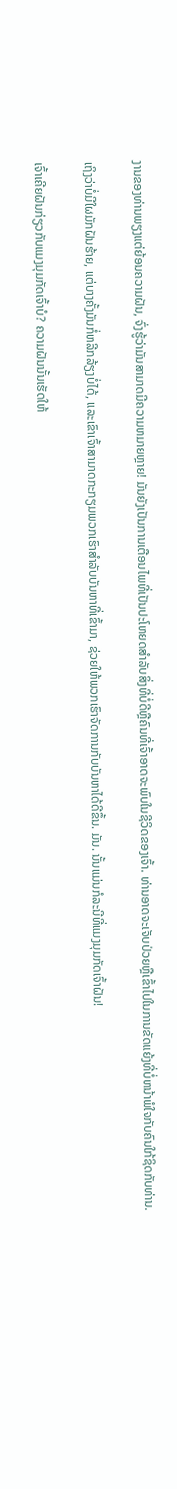ງານຂອງທ່ານພຽງແຕ່ຍ້ອນຄວາມຝັນ, ຈົ່ງຮູ້ວ່າມັນສາມາດມີຄວາມຫມາຍຫຼາຍ! ມັນຍັງເປັນການເຕືອນໄພທີ່ເປັນປະໂຫຍດສໍາລັບສິ່ງທີ່ບໍ່ດີຫຼືຄົນທີ່ເຈົ້າອາດຈະພົບໃນຊີວິດຂອງເຈົ້າ. ທ່ານອາດຈະເຈັບປ່ວຍຫຼືເຂົ້າໄປໃນການຂັດແຍ້ງທີ່ບໍ່ຫນ້າພໍໃຈກັບຄົນໃກ້ຊິດກັບທ່ານ.

ເຖິງວ່າບໍ່ມີໃຜມັກຝັນຮ້າຍ, ແຕ່ບາງຄັ້ງມັນກໍ່ຫລີກລ້ຽງບໍ່ໄດ້, ແລະເຂົາເຈົ້າສາມາດກະກຽມພວກເຮົາສໍາລັບບັນຫາທີ່ເຂົ້າມາ, ຊ່ວຍໃຫ້ພວກເຮົາຈັດການກັບບັນຫາໄດ້ດີຂຶ້ນ. ມັນ. ນັ້ນແມ່ນກໍລະນີທີ່ແມງມຸມກັດເຈົ້າຝັນ!

ເຈົ້າເຄີຍຝັນກ່ຽວກັບແມງມຸມກັດເຈົ້າບໍ? ຄວາມຝັນນັ້ນເຮັດໃຫ້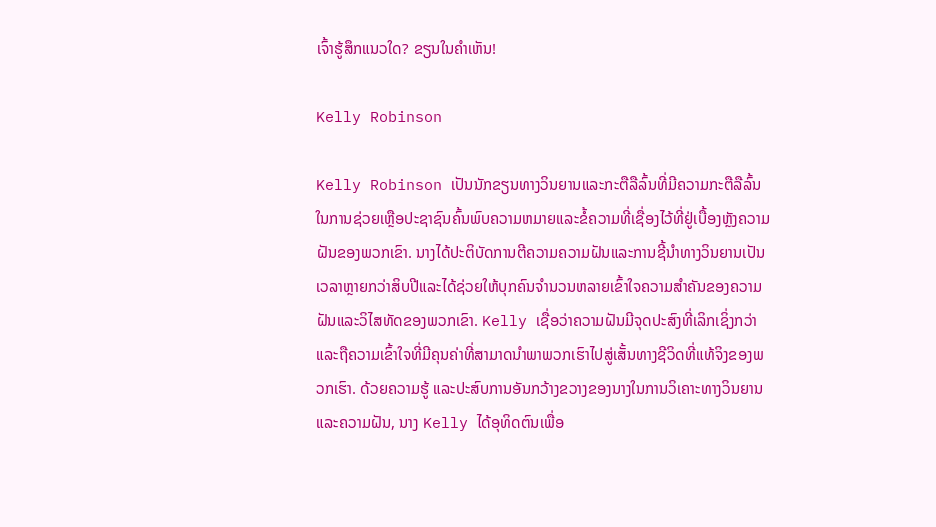ເຈົ້າຮູ້ສຶກແນວໃດ? ຂຽນໃນຄໍາເຫັນ!

Kelly Robinson

Kelly Robinson ເປັນນັກຂຽນທາງວິນຍານແລະກະຕືລືລົ້ນທີ່ມີຄວາມກະຕືລືລົ້ນໃນການຊ່ວຍເຫຼືອປະຊາຊົນຄົ້ນພົບຄວາມຫມາຍແລະຂໍ້ຄວາມທີ່ເຊື່ອງໄວ້ທີ່ຢູ່ເບື້ອງຫຼັງຄວາມຝັນຂອງພວກເຂົາ. ນາງໄດ້ປະຕິບັດການຕີຄວາມຄວາມຝັນແລະການຊີ້ນໍາທາງວິນຍານເປັນເວລາຫຼາຍກວ່າສິບປີແລະໄດ້ຊ່ວຍໃຫ້ບຸກຄົນຈໍານວນຫລາຍເຂົ້າໃຈຄວາມສໍາຄັນຂອງຄວາມຝັນແລະວິໄສທັດຂອງພວກເຂົາ. Kelly ເຊື່ອວ່າຄວາມຝັນມີຈຸດປະສົງທີ່ເລິກເຊິ່ງກວ່າແລະຖືຄວາມເຂົ້າໃຈທີ່ມີຄຸນຄ່າທີ່ສາມາດນໍາພາພວກເຮົາໄປສູ່ເສັ້ນທາງຊີວິດທີ່ແທ້ຈິງຂອງພວກເຮົາ. ດ້ວຍຄວາມຮູ້ ແລະປະສົບການອັນກວ້າງຂວາງຂອງນາງໃນການວິເຄາະທາງວິນຍານ ແລະຄວາມຝັນ, ນາງ Kelly ໄດ້ອຸທິດຕົນເພື່ອ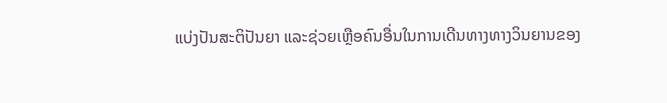ແບ່ງປັນສະຕິປັນຍາ ແລະຊ່ວຍເຫຼືອຄົນອື່ນໃນການເດີນທາງທາງວິນຍານຂອງ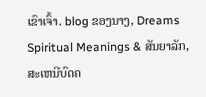ເຂົາເຈົ້າ. blog ຂອງນາງ, Dreams Spiritual Meanings & ສັນຍາລັກ, ສະເຫນີບົດຄ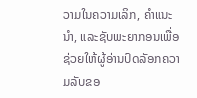ວາມໃນຄວາມເລິກ, ຄໍາແນະນໍາ, ແລະຊັບພະຍາກອນເພື່ອຊ່ວຍໃຫ້ຜູ້ອ່ານປົດລັອກຄວາມລັບຂອ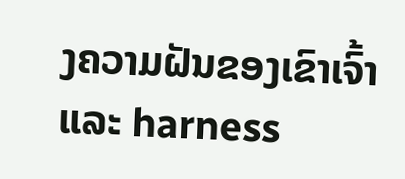ງຄວາມຝັນຂອງເຂົາເຈົ້າແລະ harness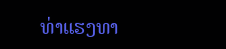ທ່າແຮງທາ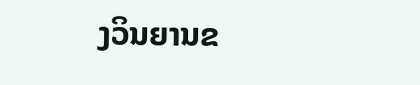ງວິນຍານຂ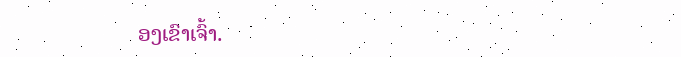ອງເຂົາເຈົ້າ.